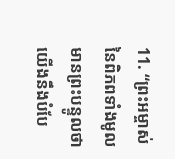11. “ព្រះអម្ចាស់នៃពិភពទាំងមូលមានព្រះបន្ទូលថា យើងនឹងបំបែ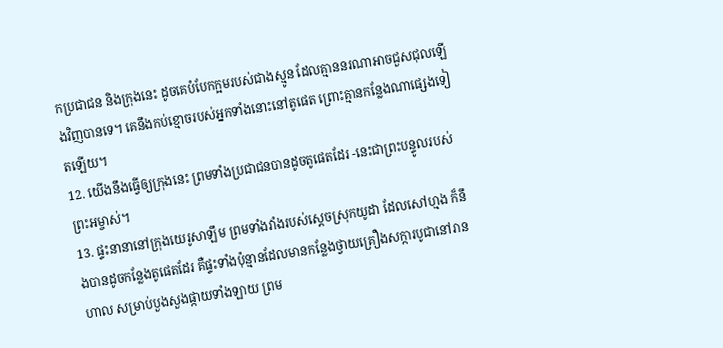កប្រជាជន និងក្រុងនេះ ដូចគេបំបែកក្អមរបស់ជាងស្មូន ដែលគ្មាននរណាអាចជួសជុលឡើងវិញបានទេ។ គេនឹងកប់ខ្មោចរបស់អ្នកទាំងនោះនៅតូផេត ព្រោះគ្មានកន្លែងណាផ្សេងទៀតឡើយ។
12. យើងនឹងធ្វើឲ្យក្រុងនេះ ព្រមទាំងប្រជាជនបានដូចតូផេតដែរ -នេះជាព្រះបន្ទូលរបស់ព្រះអម្ចាស់។
13. ផ្ទះនានានៅក្រុងយេរូសាឡឹម ព្រមទាំងវាំងរបស់ស្ដេចស្រុកយូដា ដែលសៅហ្មង ក៏នឹងបានដូចកន្លែងតូផេតដែរ គឺផ្ទះទាំងប៉ុន្មានដែលមានកន្លែងថ្វាយគ្រឿងសក្ការបូជានៅរានហាល សម្រាប់បួងសួងផ្កាយទាំងឡាយ ព្រម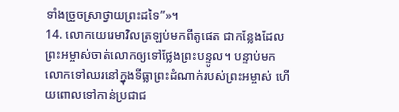ទាំងច្រួចស្រាថ្វាយព្រះដទៃ”»។
14. លោកយេរេមាវិលត្រឡប់មកពីតូផេត ជាកន្លែងដែលព្រះអម្ចាស់ចាត់លោកឲ្យទៅថ្លែងព្រះបន្ទូល។ បន្ទាប់មក លោកទៅឈរនៅក្នុងទីធ្លាព្រះដំណាក់របស់ព្រះអម្ចាស់ ហើយពោលទៅកាន់ប្រជាជ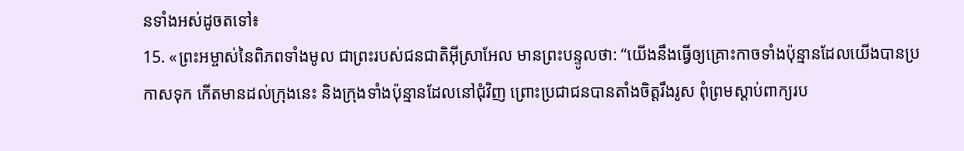នទាំងអស់ដូចតទៅ៖
15. «ព្រះអម្ចាស់នៃពិភពទាំងមូល ជាព្រះរបស់ជនជាតិអ៊ីស្រាអែល មានព្រះបន្ទូលថា: “យើងនឹងធ្វើឲ្យគ្រោះកាចទាំងប៉ុន្មានដែលយើងបានប្រកាសទុក កើតមានដល់ក្រុងនេះ និងក្រុងទាំងប៉ុន្មានដែលនៅជុំវិញ ព្រោះប្រជាជនបានតាំងចិត្តរឹងរូស ពុំព្រមស្ដាប់ពាក្យរប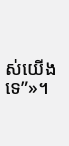ស់យើងទេ”»។